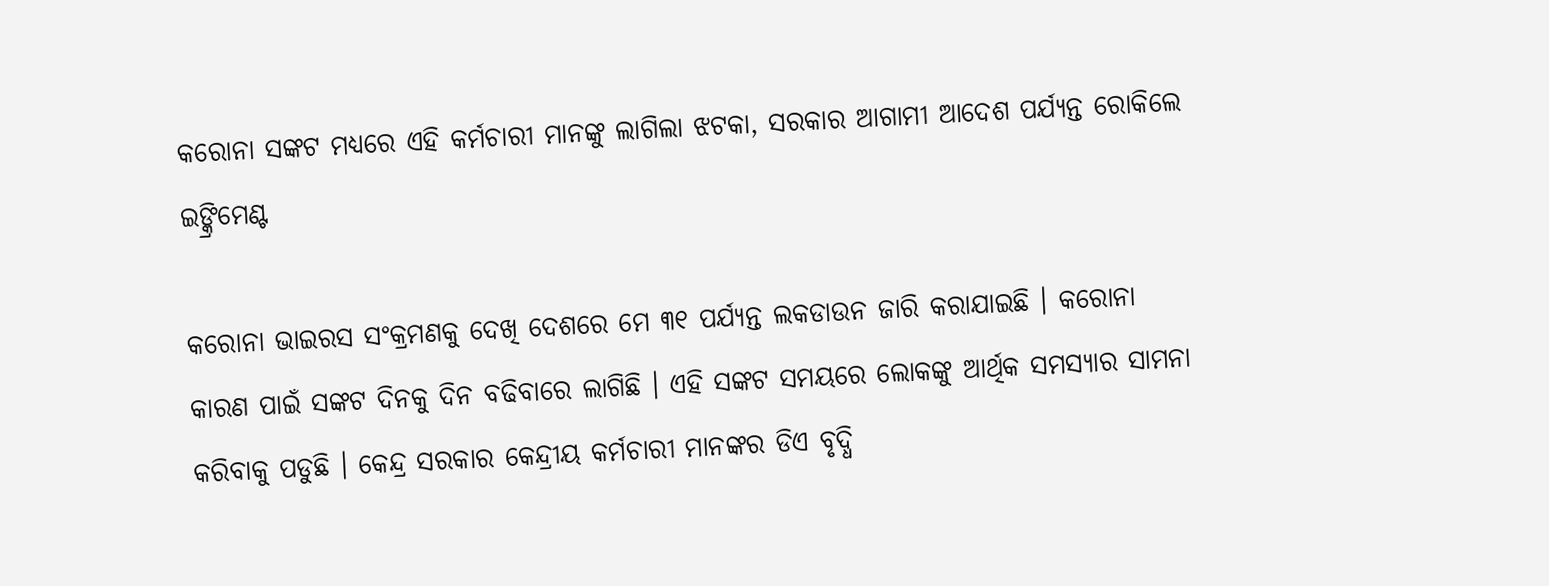କରୋନା ସଙ୍କଟ ମଧ୍ୟରେ ଏହି କର୍ମଚାରୀ ମାନଙ୍କୁ ଲାଗିଲା ଝଟକା, ସରକାର ଆଗାମୀ ଆଦେଶ ପର୍ଯ୍ୟନ୍ତ ରୋକିଲେ ଇଙ୍କ୍ରିମେଣ୍ଟ

କରୋନା ଭାଇରସ ସଂକ୍ରମଣକୁ ଦେଖି ଦେଶରେ ମେ ୩୧ ପର୍ଯ୍ୟନ୍ତ ଲକଡାଉନ ଜାରି କରାଯାଇଛି । କରୋନା କାରଣ ପାଇଁ ସଙ୍କଟ ଦିନକୁ ଦିନ ବଢିବାରେ ଲାଗିଛି । ଏହି ସଙ୍କଟ ସମୟରେ ଲୋକଙ୍କୁ ଆର୍ଥିକ ସମସ୍ୟାର ସାମନା କରିବାକୁ ପଡୁଛି । କେନ୍ଦ୍ର ସରକାର କେନ୍ଦ୍ରୀୟ କର୍ମଚାରୀ ମାନଙ୍କର ଡିଏ ବୃଦ୍ଧି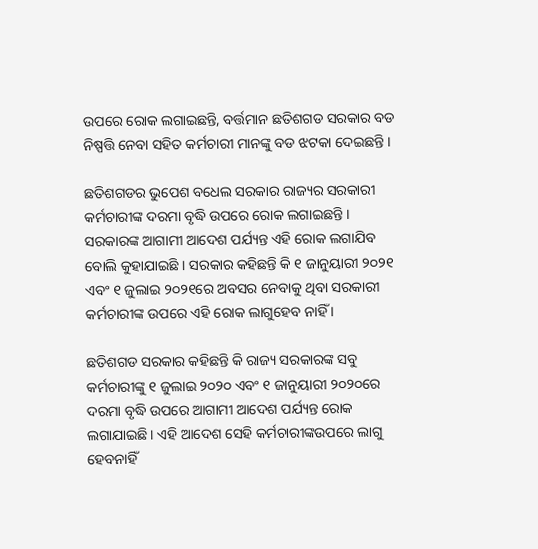ଉପରେ ରୋକ ଲଗାଇଛନ୍ତି, ବର୍ତ୍ତମାନ ଛତିଶଗଡ ସରକାର ବଡ ନିଷ୍ପତ୍ତି ନେବା ସହିତ କର୍ମଚାରୀ ମାନଙ୍କୁ ବଡ ଝଟକା ଦେଇଛନ୍ତି ।

ଛତିଶଗଡର ଭୁପେଶ ବଧେଲ ସରକାର ରାଜ୍ୟର ସରକାରୀ କର୍ମଚାରୀଙ୍କ ଦରମା ବୃଦ୍ଧି ଉପରେ ରୋକ ଲଗାଇଛନ୍ତି । ସରକାରଙ୍କ ଆଗାମୀ ଆଦେଶ ପର୍ଯ୍ୟନ୍ତ ଏହି ରୋକ ଲଗାଯିବ ବୋଲି କୁହାଯାଇଛି । ସରକାର କହିଛନ୍ତି କି ୧ ଜାନୁୟାରୀ ୨୦୨୧ ଏବଂ ୧ ଜୁଲାଇ ୨୦୨୧ରେ ଅବସର ନେବାକୁ ଥିବା ସରକାରୀ କର୍ମଚାରୀଙ୍କ ଉପରେ ଏହି ରୋକ ଲାଗୁହେବ ନାହିଁ ।

ଛତିଶଗଡ ସରକାର କହିଛନ୍ତି କି ରାଜ୍ୟ ସରକାରଙ୍କ ସବୁ କର୍ମଚାରୀଙ୍କୁ ୧ ଜୁଲାଇ ୨୦୨୦ ଏବଂ ୧ ଜାନୁୟାରୀ ୨୦୨୦ରେ ଦରମା ବୃଦ୍ଧି ଉପରେ ଆଗାମୀ ଆଦେଶ ପର୍ଯ୍ୟନ୍ତ ରୋକ ଲଗାଯାଇଛି । ଏହି ଆଦେଶ ସେହି କର୍ମଚାରୀଙ୍କଉପରେ ଲାଗୁ ହେବନାହିଁ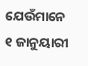ଯେଉଁମାନେ ୧ ଜାନୁୟାରୀ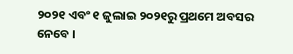୨୦୨୧ ଏବଂ ୧ ଜୁଲାଇ ୨୦୨୧ରୁ ପ୍ରଥମେ ଅବସର ନେବେ ।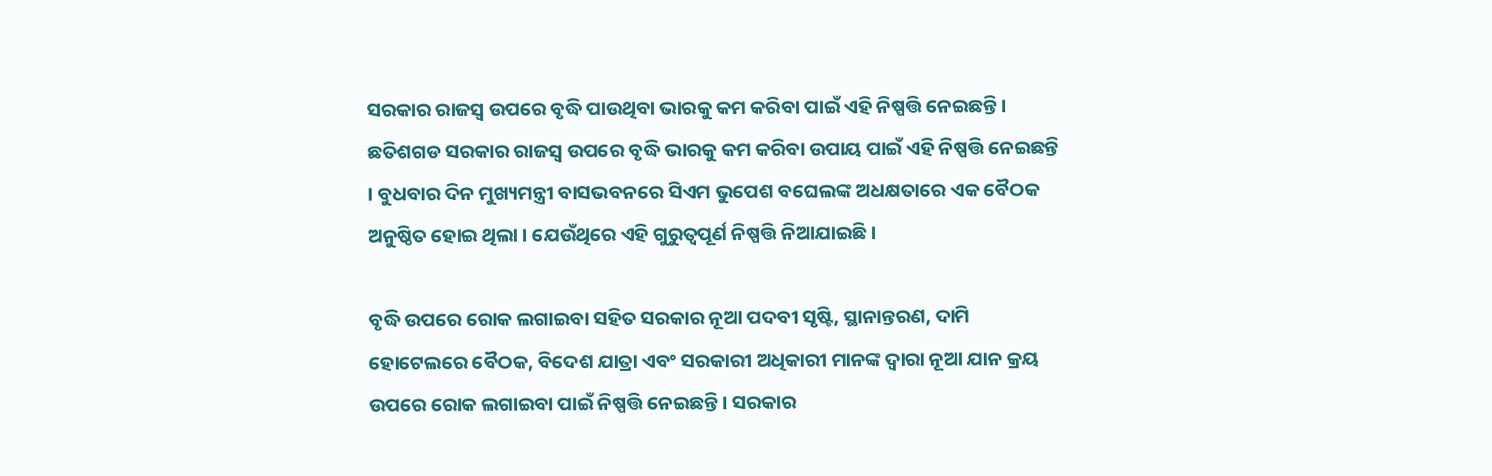ସରକାର ରାଜସ୍ୱ ଉପରେ ବୃଦ୍ଧି ପାଉଥିବା ଭାରକୁ କମ କରିବା ପାଇଁ ଏହି ନିଷ୍ପତ୍ତି ନେଇଛନ୍ତି । ଛତିଶଗଡ ସରକାର ରାଜସ୍ୱ ଉପରେ ବୃଦ୍ଧି ଭାରକୁ କମ କରିବା ଉପାୟ ପାଇଁ ଏହି ନିଷ୍ପତ୍ତି ନେଇଛନ୍ତି । ବୁଧବାର ଦିନ ମୁଖ୍ୟମନ୍ତ୍ରୀ ବାସଭବନରେ ସିଏମ ଭୁପେଶ ବଘେଲଙ୍କ ଅଧକ୍ଷତାରେ ଏକ ବୈଠକ ଅନୁଷ୍ଠିତ ହୋଇ ଥିଲା । ଯେଉଁଥିରେ ଏହି ଗୁରୁତ୍ଵପୂର୍ଣ ନିଷ୍ପତ୍ତି ନିଆଯାଇଛି ।

ବୃଦ୍ଧି ଉପରେ ରୋକ ଲଗାଇବା ସହିତ ସରକାର ନୂଆ ପଦବୀ ସୃଷ୍ଟି, ସ୍ଥାନାନ୍ତରଣ, ଦାମି ହୋଟେଲରେ ବୈଠକ, ବିଦେଶ ଯାତ୍ରା ଏବଂ ସରକାରୀ ଅଧିକାରୀ ମାନଙ୍କ ଦ୍ଵାରା ନୂଆ ଯାନ କ୍ରୟ ଉପରେ ରୋକ ଲଗାଇବା ପାଇଁ ନିଷ୍ପତ୍ତି ନେଇଛନ୍ତି । ସରକାର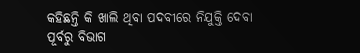କହିଛନ୍ତି କି ଖାଲି ଥିବା ପଦବୀରେ ନିଯୁକ୍ତି ଦେବା ପୂର୍ବରୁ ବିଭାଗ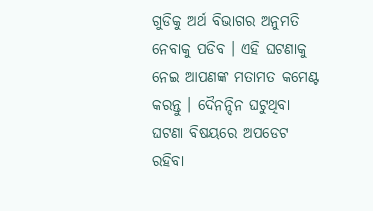ଗୁଡିକୁ ଅର୍ଥ ବିଭାଗର ଅନୁମତି ନେବାକୁ ପଡିବ । ଏହି ଘଟଣାକୁ ନେଇ ଆପଣଙ୍କ ମତାମତ କମେଣ୍ଟ କରନ୍ତୁ । ଦୈନନ୍ଦିନ ଘଟୁଥିବା ଘଟଣା ବିଷୟରେ ଅପଡେଟ ରହିବା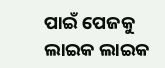ପାଇଁ ପେଜକୁ ଲାଇକ ଲାଇକ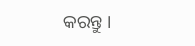କରନ୍ତୁ ।